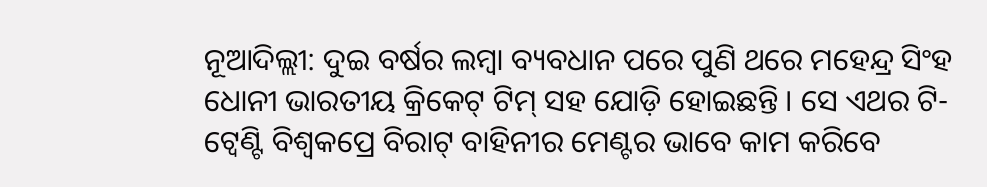ନୂଆଦିଲ୍ଲୀ: ଦୁଇ ବର୍ଷର ଲମ୍ବା ବ୍ୟବଧାନ ପରେ ପୁଣି ଥରେ ମହେନ୍ଦ୍ର ସିଂହ ଧୋନୀ ଭାରତୀୟ କ୍ରିକେଟ୍ ଟିମ୍ ସହ ଯୋଡ଼ି ହୋଇଛନ୍ତି । ସେ ଏଥର ଟି-ଟ୍ୱେଣ୍ଟି ବିଶ୍ୱକପ୍ରେ ବିରାଟ୍ ବାହିନୀର ମେଣ୍ଟର ଭାବେ କାମ କରିବେ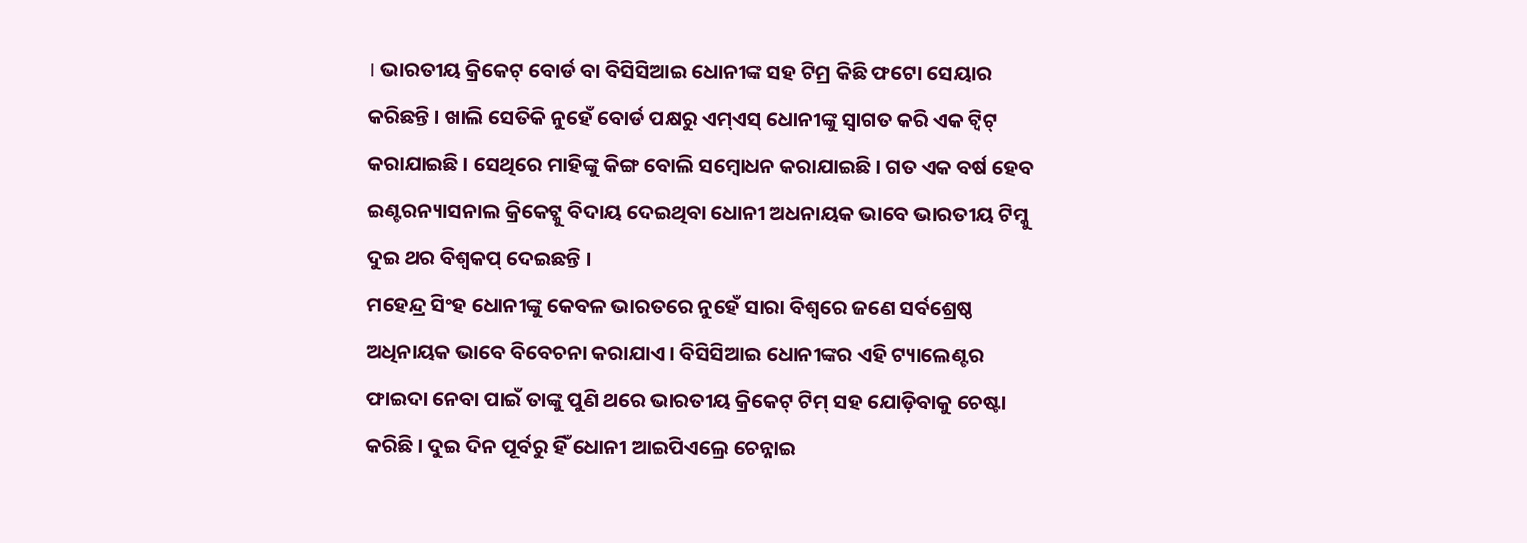। ଭାରତୀୟ କ୍ରିକେଟ୍ ବୋର୍ଡ ବା ବିସିସିଆଇ ଧୋନୀଙ୍କ ସହ ଟିମ୍ର କିଛି ଫଟୋ ସେୟାର କରିଛନ୍ତି । ଖାଲି ସେତିକି ନୁହେଁ ବୋର୍ଡ ପକ୍ଷରୁ ଏମ୍ଏସ୍ ଧୋନୀଙ୍କୁ ସ୍ୱାଗତ କରି ଏକ ଟ୍ୱିଟ୍ କରାଯାଇଛି । ସେଥିରେ ମାହିଙ୍କୁ କିଙ୍ଗ ବୋଲି ସମ୍ବୋଧନ କରାଯାଇଛି । ଗତ ଏକ ବର୍ଷ ହେବ ଇଣ୍ଟରନ୍ୟାସନାଲ କ୍ରିକେଟ୍କୁ ବିଦାୟ ଦେଇଥିବା ଧୋନୀ ଅଧନାୟକ ଭାବେ ଭାରତୀୟ ଟିମ୍କୁ ଦୁଇ ଥର ବିଶ୍ୱକପ୍ ଦେଇଛନ୍ତି ।
ମହେନ୍ଦ୍ର ସିଂହ ଧୋନୀଙ୍କୁ କେବଳ ଭାରତରେ ନୁହେଁ ସାରା ବିଶ୍ୱରେ ଜଣେ ସର୍ବଶ୍ରେଷ୍ଠ ଅଧିନାୟକ ଭାବେ ବିବେଚନା କରାଯାଏ । ବିସିସିଆଇ ଧୋନୀଙ୍କର ଏହି ଟ୍ୟାଲେଣ୍ଟର ଫାଇଦା ନେବା ପାଇଁ ତାଙ୍କୁ ପୁଣି ଥରେ ଭାରତୀୟ କ୍ରିକେଟ୍ ଟିମ୍ ସହ ଯୋଡ଼ିବାକୁ ଚେଷ୍ଟା କରିଛି । ଦୁଇ ଦିନ ପୂର୍ବରୁ ହିଁ ଧୋନୀ ଆଇପିଏଲ୍ରେ ଚେନ୍ନାଇ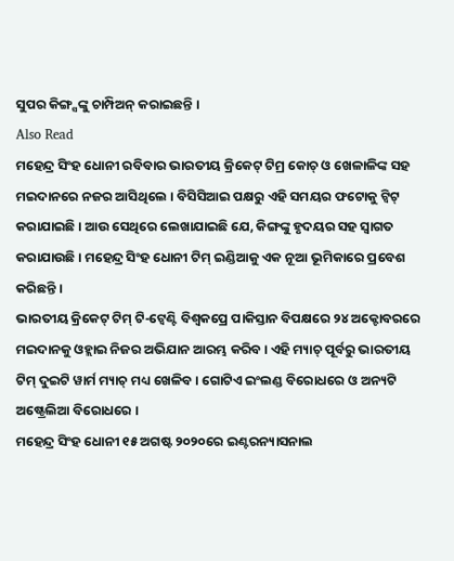ସୁପର କିଙ୍ଗ୍ସଙ୍କୁ ଚାମ୍ପିଅନ୍ କରାଇଛନ୍ତି ।
Also Read
ମହେନ୍ଦ୍ର ସିଂହ ଧୋନୀ ରବିବାର ଭାରତୀୟ କ୍ରିକେଟ୍ ଟିମ୍ର କୋଚ୍ ଓ ଖେଳାଳିଙ୍କ ସହ ମଇଦାନରେ ନଜର ଆସିଥିଲେ । ବିସିସିଆଇ ପକ୍ଷରୁ ଏହି ସମୟର ଫଟୋକୁ ଟ୍ୱିଟ୍ କରାଯାଇଛି । ଆଉ ସେଥିରେ ଲେଖାଯାଇଛି ଯେ, କିଙ୍ଗଙ୍କୁ ହୃଦୟର ସହ ସ୍ୱାଗତ କରାଯାଉଛି । ମହେନ୍ଦ୍ର ସିଂହ ଧୋନୀ ଟିମ୍ ଇଣ୍ଡିଆକୁ ଏକ ନୂଆ ଭୂମିକାରେ ପ୍ରବେଶ କରିଛନ୍ତି ।
ଭାରତୀୟ କ୍ରିକେଟ୍ ଟିମ୍ ଟି-ଟ୍ୱେଣ୍ଟି ବିଶ୍ୱକପ୍ରେ ପାକିସ୍ତାନ ବିପକ୍ଷରେ ୨୪ ଅକ୍ଟୋବରରେ ମଇଦାନକୁ ଓହ୍ଲାଇ ନିଜର ଅଭିଯାନ ଆରମ୍ଭ କରିବ । ଏହି ମ୍ୟାଚ୍ ପୂର୍ବରୁ ଭାରତୀୟ ଟିମ୍ ଦୁଇଟି ୱାର୍ମ ମ୍ୟାଚ୍ ମଧ୍ୟ ଖେଳିବ । ଗୋଟିଏ ଇଂଲଣ୍ଡ ବିରୋଧରେ ଓ ଅନ୍ୟଟି ଅଷ୍ଟ୍ରେଲିଆ ବିରୋଧରେ ।
ମହେନ୍ଦ୍ର ସିଂହ ଧୋନୀ ୧୫ ଅଗଷ୍ଟ ୨୦୨୦ରେ ଇଣ୍ଟରନ୍ୟାସନାଲ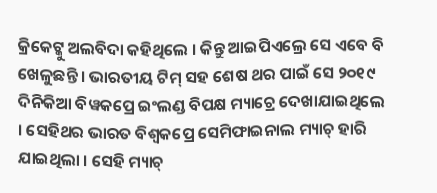କ୍ରିକେଟ୍କୁ ଅଲବିଦା କହିଥିଲେ । କିନ୍ତୁ ଆଇପିଏଲ୍ରେ ସେ ଏବେ ବି ଖେଳୁଛନ୍ତି । ଭାରତୀୟ ଟିମ୍ ସହ ଶେଷ ଥର ପାଇଁ ସେ ୨୦୧୯ ଦିନିକିଆ ବିୱକପ୍ରେ ଇଂଲଣ୍ଡ ବିପକ୍ଷ ମ୍ୟାଚ୍ରେ ଦେଖାଯାଇଥିଲେ । ସେହିଥର ଭାରତ ବିଶ୍ୱକପ୍ରେ ସେମିଫାଇନାଲ ମ୍ୟାଚ୍ ହାରି ଯାଇଥିଲା । ସେହି ମ୍ୟାଚ୍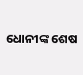ଧୋନୀଙ୍କ ଶେଷ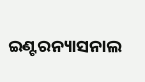ଇଣ୍ଟରନ୍ୟାସନାଲ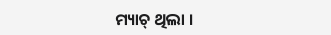ମ୍ୟାଚ୍ ଥିଲା ।